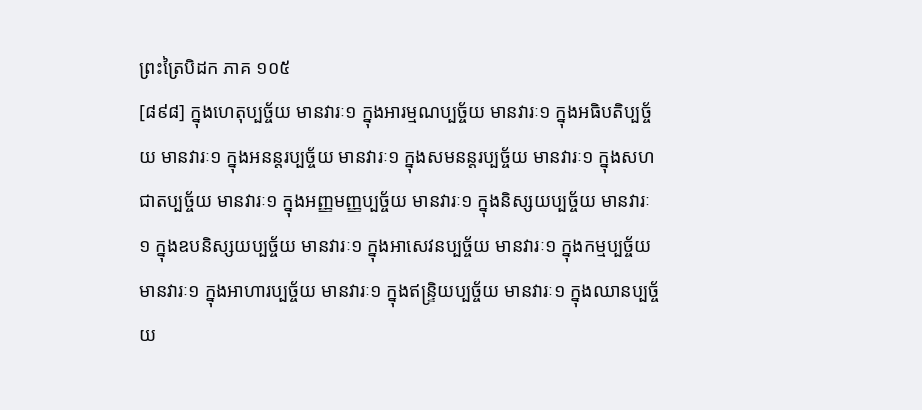ព្រះត្រៃបិដក ភាគ ១០៥
[៨៩៨] ក្នុងហេតុប្បច្ច័យ មានវារៈ១ ក្នុងអារម្មណប្បច្ច័យ មានវារៈ១ ក្នុងអធិបតិប្បច្ច័យ មានវារៈ១ ក្នុងអនន្តរប្បច្ច័យ មានវារៈ១ ក្នុងសមនន្តរប្បច្ច័យ មានវារៈ១ ក្នុងសហជាតប្បច្ច័យ មានវារៈ១ ក្នុងអញ្ញមញ្ញប្បច្ច័យ មានវារៈ១ ក្នុងនិស្សយប្បច្ច័យ មានវារៈ១ ក្នុងឧបនិស្សយប្បច្ច័យ មានវារៈ១ ក្នុងអាសេវនប្បច្ច័យ មានវារៈ១ ក្នុងកម្មប្បច្ច័យ មានវារៈ១ ក្នុងអាហារប្បច្ច័យ មានវារៈ១ ក្នុងឥន្រ្ទិយប្បច្ច័យ មានវារៈ១ ក្នុងឈានប្បច្ច័យ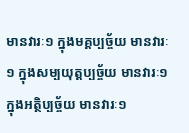មានវារៈ១ ក្នុងមគ្គប្បច្ច័យ មានវារៈ១ ក្នុងសម្បយុត្តប្បច្ច័យ មានវារៈ១ ក្នុងអត្ថិប្បច្ច័យ មានវារៈ១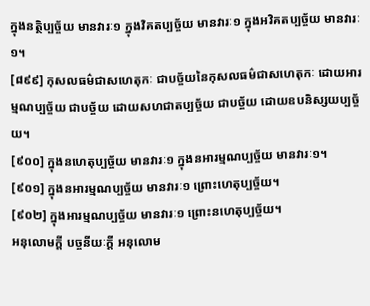ក្នុងនត្ថិប្បច្ច័យ មានវារៈ១ ក្នុងវិគតប្បច្ច័យ មានវារៈ១ ក្នុងអវិគតប្បច្ច័យ មានវារៈ១។
[៨៩៩] កុសលធម៌ជាសហេតុកៈ ជាបច្ច័យនៃកុសលធម៌ជាសហេតុកៈ ដោយអារម្មណប្បច្ច័យ ជាបច្ច័យ ដោយសហជាតប្បច្ច័យ ជាបច្ច័យ ដោយឧបនិស្សយប្បច្ច័យ។
[៩០០] ក្នុងនហេតុប្បច្ច័យ មានវារៈ១ ក្នុងនអារម្មណប្បច្ច័យ មានវារៈ១។
[៩០១] ក្នុងនអារម្មណប្បច្ច័យ មានវារៈ១ ព្រោះហេតុប្បច្ច័យ។
[៩០២] ក្នុងអារម្មណប្បច្ច័យ មានវារៈ១ ព្រោះនហេតុប្បច្ច័យ។
អនុលោមក្តី បច្ចនីយៈក្តី អនុលោម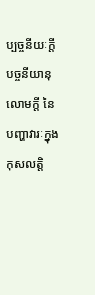ប្បច្ចនីយៈក្តី បច្ចនីយានុលោមក្តី នៃបញ្ហាវារៈក្នុងកុសលត្តិ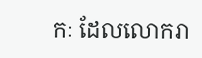កៈ ដែលលោករា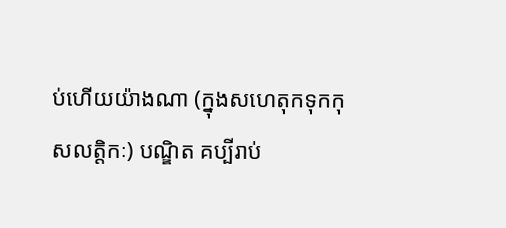ប់ហើយយ៉ាងណា (ក្នុងសហេតុកទុកកុសលត្តិកៈ) បណ្ឌិត គប្បីរាប់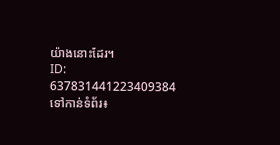យ៉ាងនោះដែរ។
ID: 637831441223409384
ទៅកាន់ទំព័រ៖